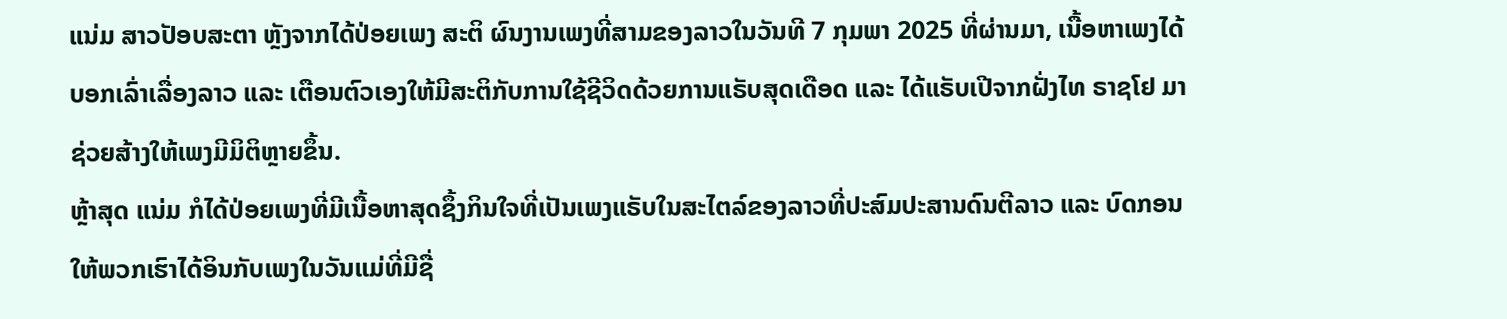ແນ່ມ ສາວປັອບສະຕາ ຫຼັງຈາກໄດ້ປ່ອຍເພງ ສະຕິ ຜົນງານເພງທີ່ສາມຂອງລາວໃນວັນທີ 7 ກຸມພາ 2025 ທີ່ຜ່ານມາ, ເນື້ອຫາເພງໄດ້ບອກເລົ່າເລື່ອງລາວ ແລະ ເຕືອນຕົວເອງໃຫ້ມີສະຕິກັບການໃຊ້ຊີວິດດ້ວຍການແຣັບສຸດເດືອດ ແລະ ໄດ້ແຣັບເປີຈາກຝັ່ງໄທ ຣາຊໂຢ ມາຊ່ວຍສ້າງໃຫ້ເພງມີມິຕິຫຼາຍຂຶ້ນ.
ຫຼ້າສຸດ ແນ່ມ ກໍໄດ້ປ່ອຍເພງທີ່ມີເນື້ອຫາສຸດຊຶ້ງກິນໃຈທີ່ເປັນເພງແຣັບໃນສະໄຕລ໌ຂອງລາວທີ່ປະສົມປະສານດົນຕີລາວ ແລະ ບົດກອນໃຫ້ພວກເຮົາໄດ້ອິນກັບເພງໃນວັນແມ່ທີ່ມີຊື່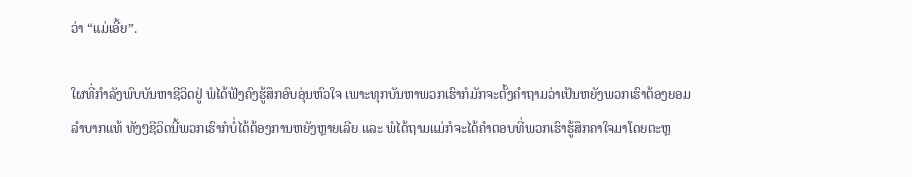ວ່າ “ແມ່ເອີ້ຍ”.

ໃຜທີ່ກຳລັງພົບບັນຫາຊີວິດຢູ່ ພໍໄດ້ຟັງຄົງຮູ້ສຶກອົບອຸ່ນຫົວໃຈ ເພາະທຸກບັນຫາພວກເຮົາກໍມັກຈະຕັ້ງຄຳຖາມວ່າເປັນຫຍັງພວກເຮົາຕ້ອງຍອມລຳບາກແທ້ ທັງໆຊີວິດນີ້ພວກເຮົາກໍບໍ່ໄດ້ຕ້ອງການຫຍັງຫຼາຍເລີຍ ແລະ ພໍໄດ້ຖາມແມ່ກໍຈະໄດ້ຄຳຕອບທີ່ພວກເຮົາຮູ້ສຶກຄາໃຈມາໂດຍຕະຫຼ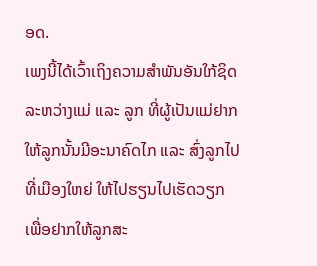ອດ.
ເພງນີ້ໄດ້ເວົ້າເຖິງຄວາມສຳພັນອັນໃກ້ຊິດລະຫວ່າງແມ່ ແລະ ລູກ ທີ່ຜູ້ເປັນແມ່ຢາກໃຫ້ລູກນັ້ນມີອະນາຄົດໄກ ແລະ ສົ່ງລູກໄປທີ່ເມືອງໃຫຍ່ ໃຫ້ໄປຮຽນໄປເຮັດວຽກ ເພື່ອຢາກໃຫ້ລູກສະ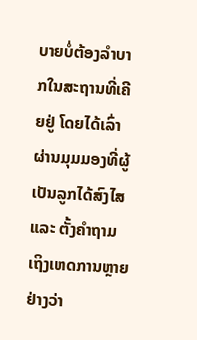ບາຍບໍ່ຕ້ອງລຳບາກໃນສະຖານທີ່ເຄີຍຢູ່ ໂດຍໄດ້ເລົ່າຜ່ານມຸມມອງທີ່ຜູ້ເປັນລູກໄດ້ສົງໄສ ແລະ ຕັ້ງຄຳຖາມເຖິງເຫດການຫຼາຍຢ່າງວ່າ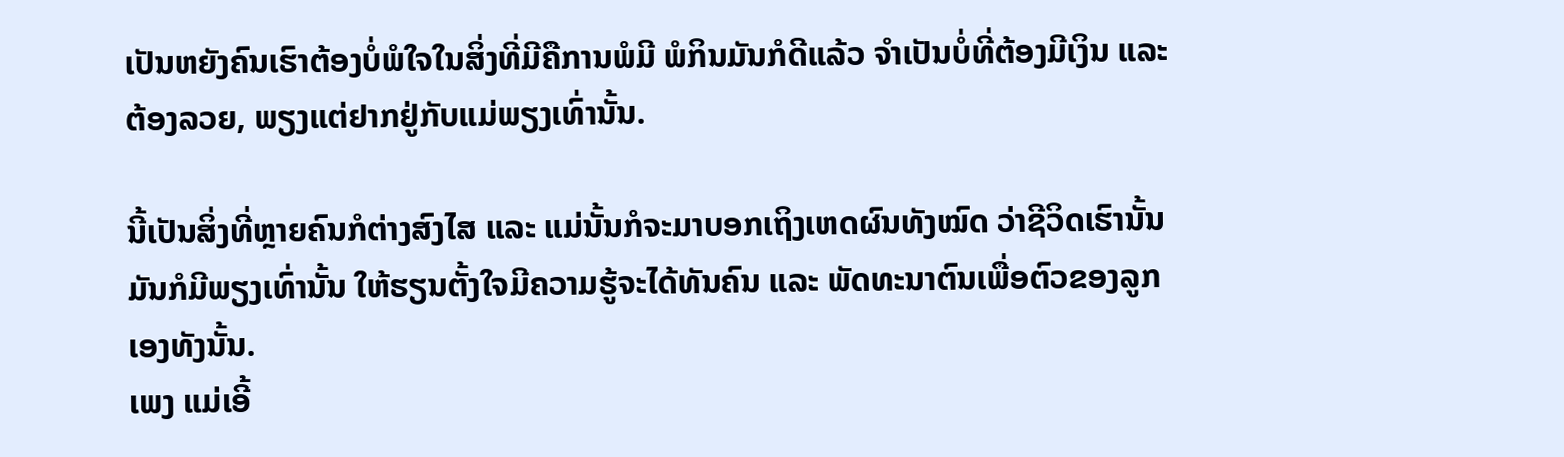ເປັນຫຍັງຄົນເຮົາຕ້ອງບໍ່ພໍໃຈໃນສິ່ງທີ່ມີຄືການພໍມີ ພໍກິນມັນກໍດີແລ້ວ ຈຳເປັນບໍ່ທີ່ຕ້ອງມີເງິນ ແລະ ຕ້ອງລວຍ, ພຽງແຕ່ຢາກຢູ່ກັບແມ່ພຽງເທົ່ານັ້ນ.

ນີ້ເປັນສິ່ງທີ່ຫຼາຍຄົນກໍຕ່າງສົງໄສ ແລະ ແມ່ນັ້ນກໍຈະມາບອກເຖິງເຫດຜົນທັງໝົດ ວ່າຊີວິດເຮົານັ້ນມັນກໍມີພຽງເທົ່ານັ້ນ ໃຫ້ຮຽນຕັ້ງໃຈມີຄວາມຮູ້ຈະໄດ້ທັນຄົນ ແລະ ພັດທະນາຕົນເພື່ອຕົວຂອງລູກເອງທັງນັ້ນ.
ເພງ ແມ່ເອີ້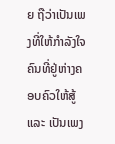ຍ ຖືວ່າເປັນເພງທີ່ໃຫ້ກຳລັງໃຈຄົນທີ່ຢູ່ຫ່າງຄອບຄົວໃຫ້ສູ້ ແລະ ເປັນເພງ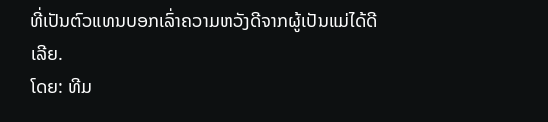ທີ່ເປັນຕົວແທນບອກເລົ່າຄວາມຫວັງດີຈາກຜູ້ເປັນແມ່ໄດ້ດີເລີຍ.
ໂດຍ: ທີມ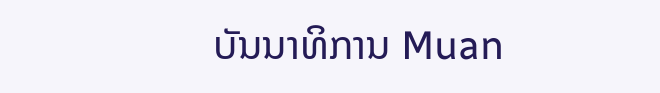ບັນນາທິການ Muan